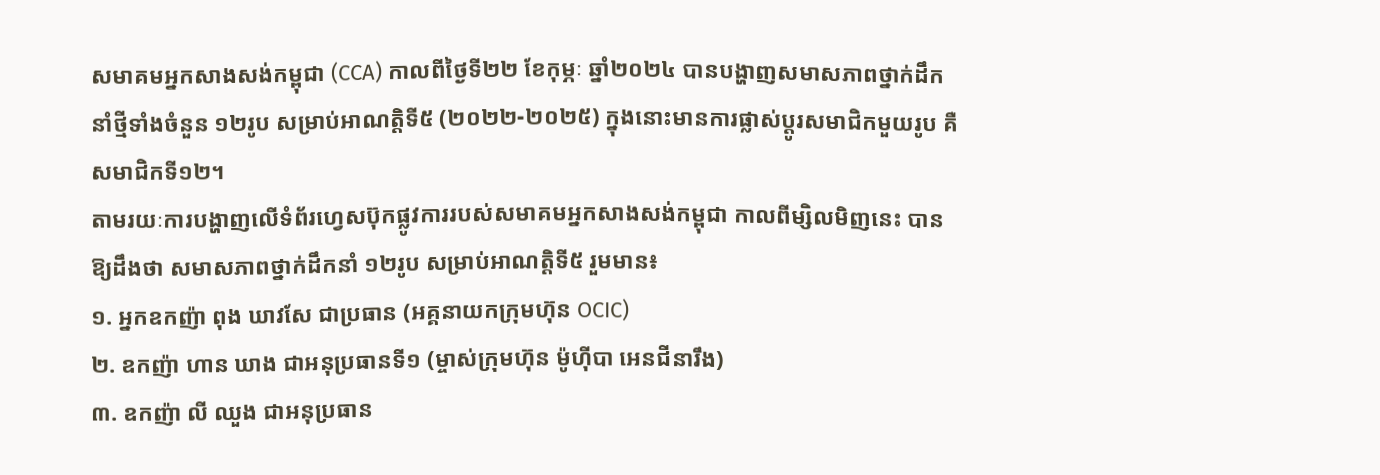សមាគមអ្នកសាងសង់កម្ពុជា (CCA) កាលពីថ្ងៃទី២២ ខែកុម្ភៈ ឆ្នាំ២០២៤ បានបង្ហាញសមាសភាពថ្នាក់ដឹកនាំថ្មីទាំងចំនួន ១២រូប សម្រាប់អាណត្តិទី៥ (២០២២-២០២៥) ក្នុងនោះមានការផ្លាស់ប្តូរសមាជិកមួយរូប គឺសមាជិកទី១២។
តាមរយៈការបង្ហាញលើទំព័រហ្វេសប៊ុកផ្លូវការរបស់សមាគមអ្នកសាងសង់កម្ពុជា កាលពីម្សិលមិញនេះ បានឱ្យដឹងថា សមាសភាពថ្នាក់ដឹកនាំ ១២រូប សម្រាប់អាណត្តិទី៥ រួមមាន៖
១. អ្នកឧកញ៉ា ពុង ឃាវសែ ជាប្រធាន (អគ្គនាយកក្រុមហ៊ុន OCIC)
២. ឧកញ៉ា ហាន ឃាង ជាអនុប្រធានទី១ (ម្ចាស់ក្រុមហ៊ុន ម៉ូហ៊ីបា អេនជីនារឹង)
៣. ឧកញ៉ា លី ឈួង ជាអនុប្រធាន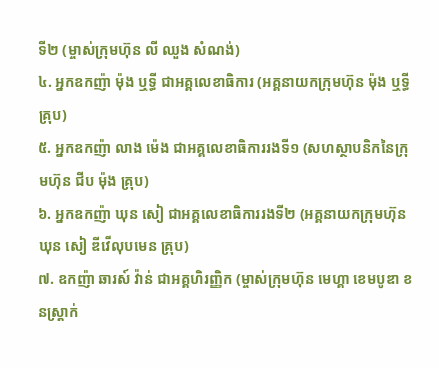ទី២ (ម្ចាស់ក្រុមហ៊ុន លី ឈួង សំណង់)
៤. អ្នកឧកញ៉ា ម៉ុង ឬទ្ធី ជាអគ្គលេខាធិការ (អគ្គនាយកក្រុមហ៊ុន ម៉ុង ឬទ្ធី គ្រុប)
៥. អ្នកឧកញ៉ា លាង ម៉េង ជាអគ្គលេខាធិការរងទី១ (សហស្ថាបនិកនៃក្រុមហ៊ុន ជីប ម៉ុង គ្រុប)
៦. អ្នកឧកញ៉ា ឃុន សៀ ជាអគ្គលេខាធិការរងទី២ (អគ្គនាយកក្រុមហ៊ុន ឃុន សៀ ឌីវើលុបមេន គ្រុប)
៧. ឧកញ៉ា ឆារស៍ វ៉ាន់ ជាអគ្គហិរញ្ញិក (ម្ចាស់ក្រុមហ៊ុន មេហ្គា ខេមបូឌា ខនស្រ្តាក់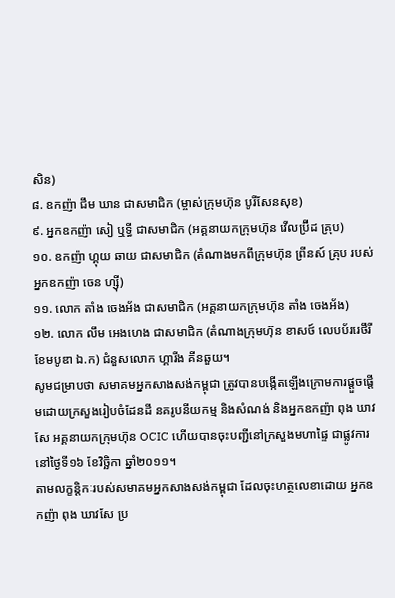សិន)
៨. ឧកញ៉ា ជឹម ឃាន ជាសមាជិក (ម្ចាស់ក្រុមហ៊ុន បូរីសែនសុខ)
៩. អ្នកឧកញ៉ា សៀ ឬទ្ធី ជាសមាជិក (អគ្គនាយកក្រុមហ៊ុន វើលប្រ៊ីដ គ្រុប)
១០. ឧកញ៉ា ហ្គុយ ឆាយ ជាសមាជិក (តំណាងមកពីក្រុមហ៊ុន ព្រីនស៍ គ្រុប របស់អ្នកឧកញ៉ា ចេន ហ្សុី)
១១. លោក តាំង ចេងអ័ង ជាសមាជិក (អគ្គនាយកក្រុមហ៊ុន តាំង ចេងអ័ង)
១២. លោក លឹម អេងហេង ជាសមាជិក (តំណាងក្រុមហ៊ុន ខាសថ៍ លេបប័ររេថឹរី ខែមបូឌា ឯ.ក) ជំនួសលោក ហ្គារីង គីនឆួយ។
សូមជម្រាបថា សមាគមអ្នកសាងសង់កម្ពុជា ត្រូវបានបង្កើតឡើងក្រោមការផ្តួចផ្តើមដោយក្រសួងរៀបចំដែនដី នគរូបនីយកម្ម និងសំណង់ និងអ្នកឧកញ៉ា ពុង ឃាវសែ អគ្គនាយកក្រុមហ៊ុន OCIC ហើយបានចុះបញ្ជីនៅក្រសួងមហាផ្ទៃ ជាផ្លូវការ នៅថ្ងៃទី១៦ ខែវិច្ឆិកា ឆ្នាំ២០១១។
តាមលក្ខន្តិកៈរបស់សមាគមអ្នកសាងសង់កម្ពុជា ដែលចុះហត្ថលេខាដោយ អ្នកឧកញ៉ា ពុង ឃាវសែ ប្រ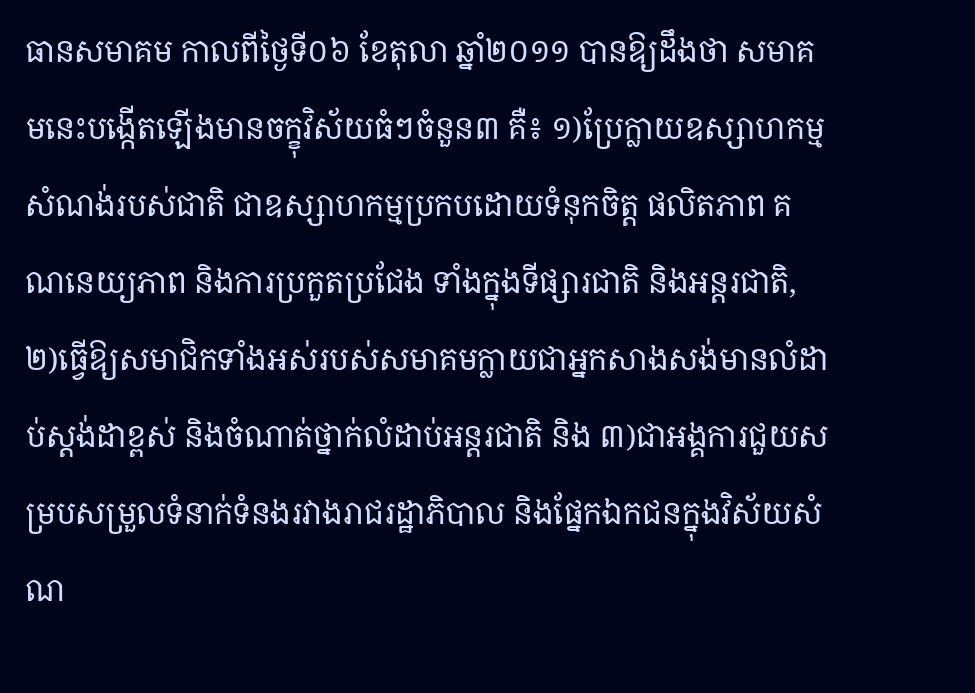ធានសមាគម កាលពីថ្ងៃទី០៦ ខែតុលា ឆ្នាំ២០១១ បានឱ្យដឹងថា សមាគមនេះបង្កើតឡើងមានចក្ខុវិស័យធំៗចំនួន៣ គឺ៖ ១)ប្រែក្លាយឧស្សាហកម្មសំណង់របស់ជាតិ ជាឧស្សាហកម្មប្រកបដោយទំនុកចិត្ត ផលិតភាព គណនេយ្យភាព និងការប្រកួតប្រជែង ទាំងក្នុងទីផ្សារជាតិ និងអន្តរជាតិ, ២)ធ្វើឱ្យសមាជិកទាំងអស់របស់សមាគមក្លាយជាអ្នកសាងសង់មានលំដាប់ស្តង់ដាខ្ពស់ និងចំណាត់ថ្នាក់លំដាប់អន្តរជាតិ និង ៣)ជាអង្គការជួយសម្របសម្រួលទំនាក់ទំនងរវាងរាជរដ្ឋាភិបាល និងផ្នែកឯកជនក្នុងវិស័យសំណ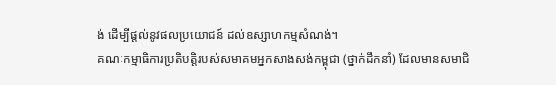ង់ ដើម្បីផ្តល់នូវផលប្រយោជន៍ ដល់ឧស្សាហកម្មសំណង់។
គណៈកម្មាធិការប្រតិបត្តិរបស់សមាគមអ្នកសាងសង់កម្ពុជា (ថ្នាក់ដឹកនាំ) ដែលមានសមាជិ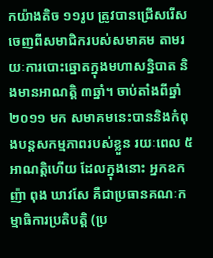កយ៉ាងតិច ១១រូប ត្រូវបានជ្រើសរើសចេញពីសមាជិករបស់សមាគម តាមរយៈការបោះឆ្នោតក្នុងមហាសន្និបាត និងមានអាណត្តិ ៣ឆ្នាំ។ ចាប់តាំងពីឆ្នាំ២០១១ មក សមាគមនេះបាននិងកំពុងបន្តសកម្មភាពរបស់ខ្លួន រយៈពេល ៥អាណត្តិហើយ ដែលក្នុងនោះ អ្នកឧកញ៉ា ពុង ឃាវសែ គឺជាប្រធានគណៈកម្មាធិការប្រតិបត្តិ (ប្រ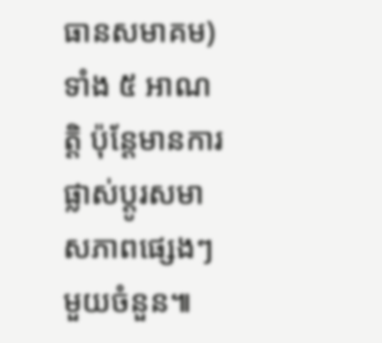ធានសមាគម) ទាំង ៥ អាណត្តិ ប៉ុន្តែមានការផ្លាស់ប្តូរសមាសភាពផ្សេងៗមួយចំនួន៕